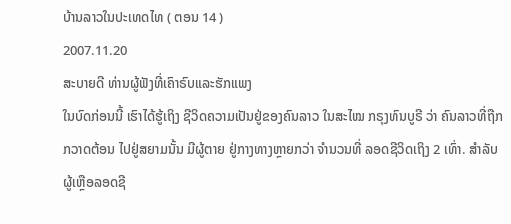ບ້ານລາວໃນປະເທດໄທ ( ຕອນ 14 )
2007.11.20
ສະບາຍດີ ທ່ານຜູ້ຟັງທີ່ເຄົາຣົບແລະຮັກແພງ
ໃນບົດກ່ອນນີ້ ເຮົາໄດ້ຮູ້ເຖິງ ຊີວິດຄວາມເປັນຢູ່ຂອງຄົນລາວ ໃນສະໄໝ ກຣຸງທົນບູຣີ ວ່າ ຄົນລາວທີ່ຖືກກວາດຕ້ອນ ໄປຢູ່ສຍາມນັ້ນ ມີຜູ້ຕາຍ ຢູ່ກາງທາງຫຼາຍກວ່າ ຈຳນວນທີ່ ລອດຊີວິດເຖິງ 2 ເທົ່າ. ສຳລັບຜູ້ເຫຼືອລອດຊີ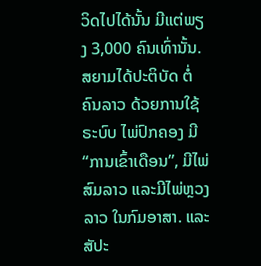ວິດໄປໄດ້ນັ້ນ ມີແຕ່ພຽງ 3,000 ຄົນເທົ່ານັ້ນ. ສຍາມໄດ້ປະຕິບັດ ຕໍ່ຄົນລາວ ດ້ວຍການໃຊ້ຣະບົບ ໄພ່ປົກຄອງ ມີ “ການເຂົ້າເດືອນ”, ມີໄພ່ສົມລາວ ແລະມີໄພ່ຫຼວງລາວ ໃນກົມອາສາ. ແລະສັປະ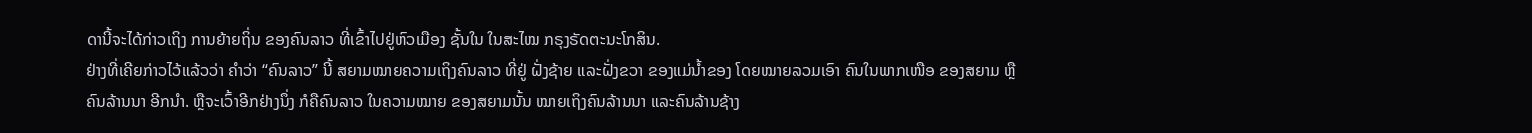ດານີ້ຈະໄດ້ກ່າວເຖິງ ການຍ້າຍຖິ່ນ ຂອງຄົນລາວ ທີ່ເຂົ້າໄປຢູ່ຫົວເມືອງ ຊັ້ນໃນ ໃນສະໄໝ ກຣຸງຣັດຕະນະໂກສິນ.
ຢ່າງທີ່ເຄີຍກ່າວໄວ້ແລ້ວວ່າ ຄຳວ່າ “ຄົນລາວ” ນີ້ ສຍາມໝາຍຄວາມເຖິງຄົນລາວ ທີ່ຢູ່ ຝັ່ງຊ້າຍ ແລະຝັ່ງຂວາ ຂອງແມ່ນ້ຳຂອງ ໂດຍໝາຍລວມເອົາ ຄົນໃນພາກເໜືອ ຂອງສຍາມ ຫຼືຄົນລ້ານນາ ອີກນຳ. ຫຼືຈະເວົ້າອີກຢ່າງນຶ່ງ ກໍຄືຄົນລາວ ໃນຄວາມໝາຍ ຂອງສຍາມນັ້ນ ໝາຍເຖິງຄົນລ້ານນາ ແລະຄົນລ້ານຊ້າງ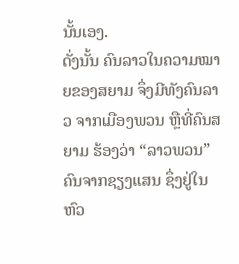ນັ້ນເອງ.
ດັ່ງນັ້ນ ຄົນລາວໃນຄວາມໝາຍຂອງສຍາມ ຈຶ່ງມີທັງຄົນລາວ ຈາກເມືອງພວນ ຫຼືທີ່ຄົນສຍາມ ຮ້ອງວ່າ “ລາວພວນ” ຄົນຈາກຊຽງແສນ ຊຶ່ງຢູ່ໃນຫົວ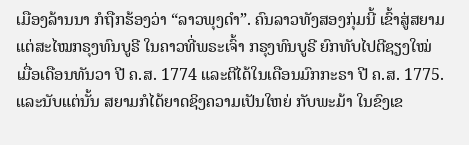ເມືອງລ້ານນາ ກໍຖືກຮ້ອງວ່າ “ລາວພຸງດຳ”. ຄົນລາວທັງສອງກຸ່ມນີ້ ເຂົ້າສູ່ສຍາມ ແຕ່ສະໄໝກຣຸງທົນບູຣີ ໃນຄາວທີ່ພຣະເຈົ້າ ກຣຸງທົນບູຣີ ຍົກທັບໄປຕີຊຽງໃໝ່ ເມື່ອເດືອນທັນວາ ປີ ຄ.ສ. 1774 ແລະຕີໄດ້ໃນເດືອນມົກກະຣາ ປີ ຄ.ສ. 1775.
ແລະນັບແຕ່ນັ້ນ ສຍາມກໍໄດ້ຍາດຊິງຄວາມເປັນໃຫຍ່ ກັບພະມ້າ ໃນຂົງເຂ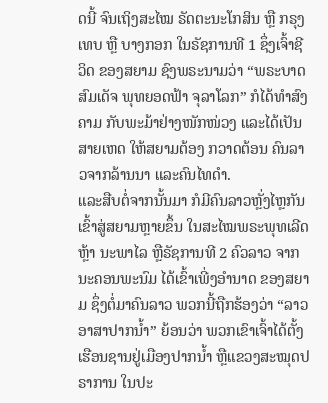ດນີ້ ຈົນເຖິງສະໄໝ ຣັດຕະນະໂກສິນ ຫຼື ກຣຸງເທບ ຫຼື ບາງກອກ ໃນຣັຊການທີ 1 ຊຶ່ງເຈົ້າຊີວິດ ຂອງສຍາມ ຊົງພຣະນາມວ່າ “ພຣະບາດ ສົມເດັຈ ພຸທຍອດຟ້າ ຈຸລາໂລກ” ກໍໄດ້ທຳສົງຄາມ ກັບພະມ້າຢ່າງໜັກໜ່ວງ ແລະໄດ້ເປັນສາຍເຫດ ໃຫ້ສຍາມຕ້ອງ ກວາດຕ້ອນ ຄົນລາວຈາກລ້ານນາ ແລະຄົນໄທດຳ.
ແລະສືບຕໍ່ຈາກນັ້ນມາ ກໍມີຄົນລາວຫຼັ່ງໄຫຼກັນ ເຂົ້າສູ່ສຍາມຫຼາຍຂຶ້ນ ໃນສະໄໝພຣະພຸທເລີດຫຼ້າ ນະພາໄລ ຫຼືຣັຊການທີ 2 ຄົວລາວ ຈາກນະຄອນພະນົມ ໄດ້ເຂົ້າເພີ່ງອຳນາດ ຂອງສຍາມ ຊຶ່ງຕໍ່ມາຄົນລາວ ພວກນີ້ຖືກຮ້ອງວ່າ “ລາວອາສາປາກນ້ຳ” ຍ້ອນວ່າ ພວກເຂົາເຈົ້າໄດ້ຕັ້ງ ເຮືອນຊານຢູ່ເມືອງປາກນ້ຳ ຫຼືແຂວງສະໝຸດປຣາການ ໃນປະ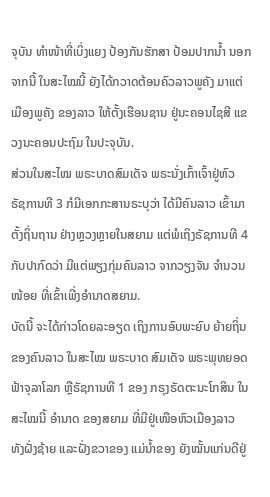ຈຸບັນ ທຳໜ້າທີ່ເບິ່ງແຍງ ປ້ອງກັນຮັກສາ ປ້ອມປາກນ້ຳ ນອກຈາກນີ້ ໃນສະໄໝນີ້ ຍັງໄດ້ກວາດຕ້ອນຄົວລາວພູຄັງ ມາແຕ່ເມືອງພູຄັງ ຂອງລາວ ໃຫ້ຕັ້ງເຮືອນຊານ ຢູ່ນະຄອນໄຊສີ ແຂວງນະຄອນປະຖົມ ໃນປະຈຸບັນ.
ສ່ວນໃນສະໄໝ ພຣະບາດສົມເດັຈ ພຣະນັ່ງເກົ້າເຈົ້າຢູ່ຫົວ ຣັຊການທີ 3 ກໍມີເອກກະສານຣະບຸວ່າ ໄດ້ມີຄົນລາວ ເຂົ້າມາຕັ້ງຖິ່ນຖານ ຢ່າງຫຼວງຫຼາຍໃນສຍາມ ແຕ່ພໍເຖິງຣັຊການທີ 4 ກັບປາກົດວ່າ ມີແຕ່ພຽງກຸ່ມຄົນລາວ ຈາກວຽງຈັນ ຈຳນວນໜ້ອຍ ທີ່ເຂົ້າເພີ່ງອຳນາດສຍາມ.
ບັດນີ້ ຈະໄດ້ກ່າວໂດຍລະອຽດ ເຖິງການອົບພະຍົບ ຍ້າຍຖິ່ນ ຂອງຄົນລາວ ໃນສະໄໝ ພຣະບາດ ສົມເດັຈ ພຣະພຸທຍອດຟ້າຈຸລາໂລກ ຫຼືຣັຊການທີ 1 ຂອງ ກຣຸງຣັດຕະນະໂກສິນ ໃນສະໄໝນີ້ ອຳນາດ ຂອງສຍາມ ທີ່ມີຢູ່ເໜືອຫົວເມືອງລາວ ທັງຝັ່ງຊ້າຍ ແລະຝັ່ງຂວາຂອງ ແມ່ນ້ຳຂອງ ຍັງໝັ້ນແກ່ນດີຢູ່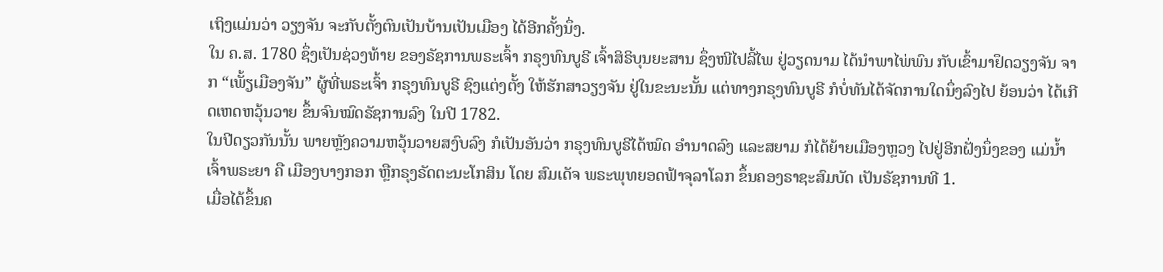ເຖິງແມ່ນວ່າ ວຽງຈັນ ຈະກັບຕັ້ງຕົນເປັນບ້ານເປັນເມືອງ ໄດ້ອີກຄັ້ງນຶ່ງ.
ໃນ ຄ.ສ. 1780 ຊຶ່ງເປັນຊ່ວງທ້າຍ ຂອງຣັຊການພຣະເຈົ້າ ກຣຸງທົນບູຣີ ເຈົ້າສິຣິບຸນຍະສານ ຊຶ່ງໜີໄປລີ້ໄພ ຢູ່ວຽດນາມ ໄດ້ນຳພາໄພ່ພົນ ກັບເຂົ້າມາຢຶດວຽງຈັນ ຈາກ “ເພັ້ຽເມືອງຈັນ” ຜູ້ທີ່ພຣະເຈົ້າ ກຣຸງທົນບູຣີ ຊົງແຕ່ງຕັ້ງ ໃຫ້ຮັກສາວຽງຈັນ ຢູ່ໃນຂະນະນັ້ນ ແຕ່ທາງກຣຸງທົນບູຣີ ກໍບໍ່ທັນໄດ້ຈັດການໃດນຶ່ງລົງໄປ ຍ້ອນວ່າ ໄດ້ເກີດເຫດຫວຸ້ນວາຍ ຂຶ້ນຈົນໝົດຣັຊການລົງ ໃນປີ 1782.
ໃນປີດຽວກັນນັ້ນ ພາຍຫຼັງຄວາມຫວຸ້ນວາຍສງົບລົງ ກໍເປັນອັນວ່າ ກຣຸງທົນບູຣີໄດ້ໝົດ ອຳນາດລົງ ແລະສຍາມ ກໍໄດ້ຍ້າຍເມືອງຫຼວງ ໄປຢູ່ອີກຝັ່ງນຶ່ງຂອງ ແມ່ນ້ຳເຈົ້າພຣະຍາ ຄື ເມືອງບາງກອກ ຫຼືກຣຸງຣັດຕະນະໂກສິນ ໂດຍ ສົມເດັຈ ພຣະພຸທຍອດຟ້າຈຸລາໂລກ ຂຶ້ນຄອງຣາຊະສົມບັດ ເປັນຣັຊການທີ 1.
ເມື່ອໄດ້ຂຶ້ນຄ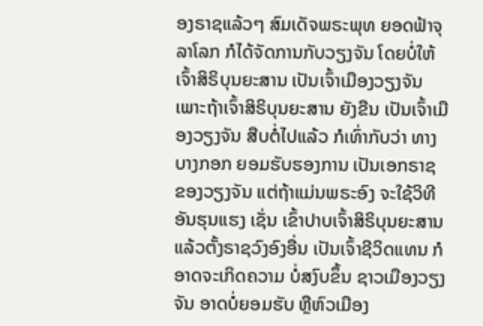ອງຣາຊແລ້ວໆ ສົມເດັຈພຣະພຸທ ຍອດຟ້າຈຸລາໂລກ ກໍໄດ້ຈັດການກັບວຽງຈັນ ໂດຍບໍ່ໃຫ້ເຈົ້າສິຣິບຸນຍະສານ ເປັນເຈົ້າເມືອງວຽງຈັນ ເພາະຖ້າເຈົ້າສິຣິບຸນຍະສານ ຍັງຂືນ ເປັນເຈົ້າເມືອງວຽງຈັນ ສືບຕໍ່ໄປແລ້ວ ກໍເທົ່າກັບວ່າ ທາງບາງກອກ ຍອມຮັບຮອງການ ເປັນເອກຣາຊ ຂອງວຽງຈັນ ແຕ່ຖ້າແມ່ນພຣະອົງ ຈະໃຊ້ວິທີອັນຮຸນແຮງ ເຊັ່ນ ເຂົ້າປາບເຈົ້າສິຣິບຸນຍະສານ ແລ້ວຕັ້ງຣາຊວົງອົງອື່ນ ເປັນເຈົ້າຊີວິດແທນ ກໍອາດຈະເກິດຄວາມ ບໍ່ສງົບຂຶ້ນ ຊາວເມືອງວຽງຈັນ ອາດບໍ່ຍອມຮັບ ຫຼືຫົວເມືອງ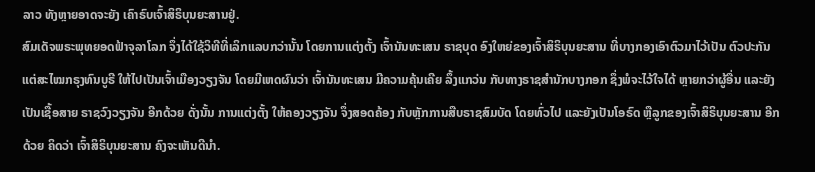ລາວ ທັງຫຼາຍອາດຈະຍັງ ເຄົາຣົບເຈົ້າສິຣິບຸນຍະສານຢູ່.
ສົມເດັຈພຣະພຸທຍອດຟ້າຈຸລາໂລກ ຈຶ່ງໄດ້ໃຊ້ວິທີທີ່ເລິກແລບກວ່ານັ້ນ ໂດຍການແຕ່ງຕັ້ງ ເຈົ້ານັນທະເສນ ຣາຊບຸດ ອົງໃຫຍ່ຂອງເຈົ້າສິຣິບຸນຍະສານ ທີ່ບາງກອງເອົາຕົວມາໄວ້ເປັນ ຕົວປະກັນແຕ່ສະໄໝກຣຸງທົນບູຣີ ໃຫ້ໄປເປັນເຈົ້າເມືອງວຽງຈັນ ໂດຍມີເຫດຜົນວ່າ ເຈົ້ານັນທະເສນ ມີຄວາມຄຸ້ນເຄີຍ ລຶ້ງແກວ່ນ ກັບທາງຣາຊສຳນັກບາງກອກ ຊຶ່ງພໍຈະໄວ້ໃຈໄດ້ ຫຼາຍກວ່າຜູ້ອື່ນ ແລະຍັງເປັນເຊື້ອສາຍ ຣາຊວົງວຽງຈັນ ອີກດ້ວຍ ດັ່ງນັ້ນ ການແຕ່ງຕັ້ງ ໃຫ້ຄອງວຽງຈັນ ຈຶ່ງສອດຄ້ອງ ກັບຫຼັກການສືບຣາຊສົມບັດ ໂດຍທົ່ວໄປ ແລະຍັງເປັນໂອຣົດ ຫຼືລູກຂອງເຈົ້າສິຣິບຸນຍະສານ ອີກດ້ວຍ ຄິດວ່າ ເຈົ້າສິຣິບຸນຍະສານ ຄົງຈະເຫັນດີນຳ.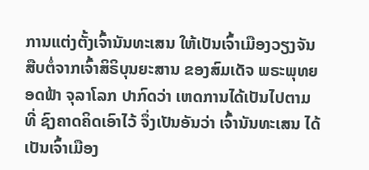ການແຕ່ງຕັ້ງເຈົ້ານັນທະເສນ ໃຫ້ເປັນເຈົ້າເມືອງວຽງຈັນ ສືບຕໍ່ຈາກເຈົ້າສິຣິບຸນຍະສານ ຂອງສົມເດັຈ ພຣະພຸທຍອດຟ້າ ຈຸລາໂລກ ປາກົດວ່າ ເຫດການໄດ້ເປັນໄປຕາມທີ່ ຊົງຄາດຄິດເອົາໄວ້ ຈຶ່ງເປັນອັນວ່າ ເຈົ້ານັນທະເສນ ໄດ້ເປັນເຈົ້າເມືອງ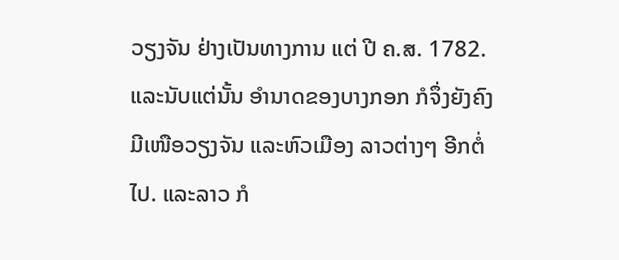ວຽງຈັນ ຢ່າງເປັນທາງການ ແຕ່ ປີ ຄ.ສ. 1782.
ແລະນັບແຕ່ນັ້ນ ອຳນາດຂອງບາງກອກ ກໍຈຶ່ງຍັງຄົງມີເໜືອວຽງຈັນ ແລະຫົວເມືອງ ລາວຕ່າງໆ ອີກຕໍ່ໄປ. ແລະລາວ ກໍ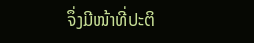ຈຶ່ງມີໜ້າທີ່ປະຕິ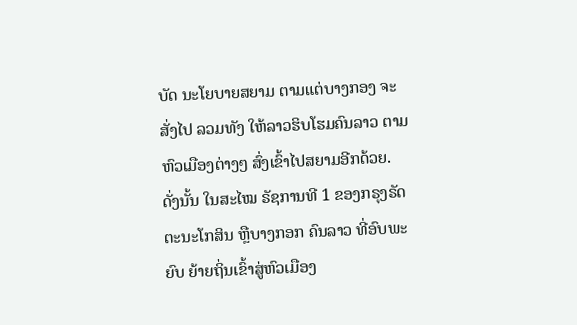ບັດ ນະໂຍບາຍສຍາມ ຕາມແຕ່ບາງກອງ ຈະສັ່ງໄປ ລວມທັງ ໃຫ້ລາວຮິບໂຮມຄົນລາວ ຕາມຫົວເມືອງຕ່າງໆ ສົ່ງເຂົ້າໄປສຍາມອີກດ້ວຍ.
ດັ່ງນັ້ນ ໃນສະໄໝ ຣັຊການທີ 1 ຂອງກຣຸງຣັດຕະນະໂກສິນ ຫຼືບາງກອກ ຄົນລາວ ທີ່ອົບພະຍົບ ຍ້າຍຖິ່ນເຂົ້າສູ່ຫົວເມືອງ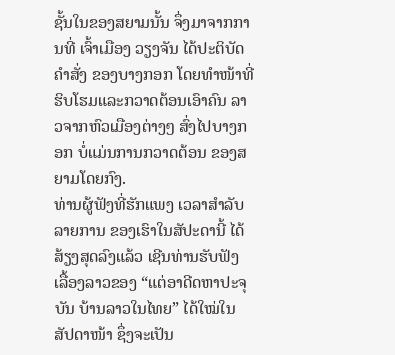ຊັ້ນໃນຂອງສຍາມນັ້ນ ຈຶ່ງມາຈາກການທີ່ ເຈົ້າເມືອງ ວຽງຈັນ ໄດ້ປະຕິບັດຄຳສັ່ງ ຂອງບາງກອກ ໂດຍທຳໜ້າທີ່ ຮິບໂຮມແລະກວາດຕ້ອນເອົາຄົນ ລາວຈາກຫົວເມືອງຕ່າງໆ ສົ່ງໄປບາງກອກ ບໍ່ແມ່ນການກວາດຕ້ອນ ຂອງສຍາມໂດຍກົງ.
ທ່ານຜູ້ຟັງທີ່ຮັກແພງ ເວລາສຳລັບລາຍການ ຂອງເຮົາໃນສັປະດານີ້ ໄດ້ສ້ຽງສຸດລົງແລ້ວ ເຊີນທ່ານຮັບຟັງ ເລື້ອງລາວຂອງ “ແຕ່ອາດີດຫາປະຈຸບັນ ບ້ານລາວໃນໄທຍ” ໄດ້ໃໝ່ໃນສັປດາໜ້າ ຊຶ່ງຈະເປັນ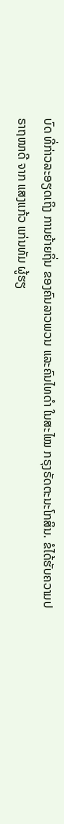ບົດ ທີ່ກ່າວລະອຽດເຖິງ ການຍ້າຍຖິ່ນ ຂອງຄົນລາວພວນ ແລະຄົນໄທດຳ ໃນສະໄໝ ກຣຸງຣັດຕະນະໂກສິນ. ຂໍໄດ້ຮັບຄວາມປຣາຖໜາດີ ຈາກ ແສງແກ້ວ ແກ່ນທັມ ຜູ້ຮຽ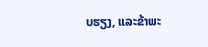ບຮຽງ, ແລະຂ້າພະ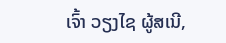ເຈົ້າ ວຽງໄຊ ຜູ້ສເນີ,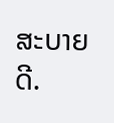ສະບາຍດີ.